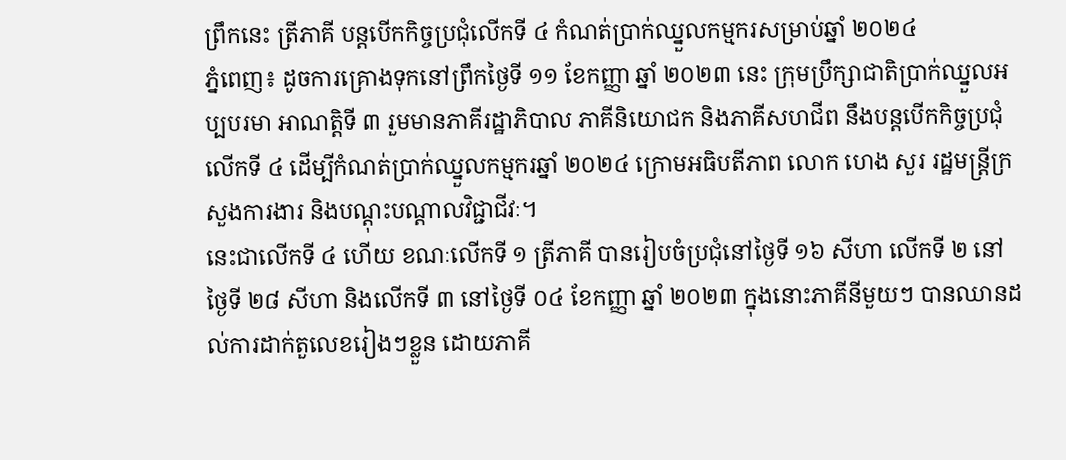ព្រឹកនេះ ត្រីភាគី បន្តបើកកិច្ចប្រជុំលើកទី ៤ កំណត់ប្រាក់ឈ្នួលកម្មករសម្រាប់ឆ្នាំ ២០២៤
ភ្នំពេញ៖ ដូចការគ្រោងទុកនៅព្រឹកថ្ងៃទី ១១ ខែកញ្ញា ឆ្នាំ ២០២៣ នេះ ក្រុមប្រឹក្សាជាតិប្រាក់ឈ្នួលអប្បបរមា អាណត្តិទី ៣ រួមមានភាគីរដ្ឋាភិបាល ភាគីនិយោជក និងភាគីសហជីព នឹងបន្តបើកកិច្ចប្រជុំលើកទី ៤ ដើម្បីកំណត់ប្រាក់ឈ្នួលកម្មករឆ្នាំ ២០២៤ ក្រោមអធិបតីភាព លោក ហេង សួរ រដ្ឋមន្ត្រីក្រសួងការងារ និងបណ្ដុះបណ្ដាលវិជ្ជាជីវៈ។
នេះជាលើកទី ៤ ហើយ ខណៈលើកទី ១ ត្រីភាគី បានរៀបចំប្រជុំនៅថ្ងៃទី ១៦ សីហា លើកទី ២ នៅថ្ងៃទី ២៨ សីហា និងលើកទី ៣ នៅថ្ងៃទី ០៤ ខែកញ្ញា ឆ្នាំ ២០២៣ ក្នុងនោះភាគីនីមួយៗ បានឈានដល់ការដាក់តួលេខរៀងៗខ្លួន ដោយភាគី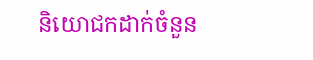និយោជកដាក់ចំនួន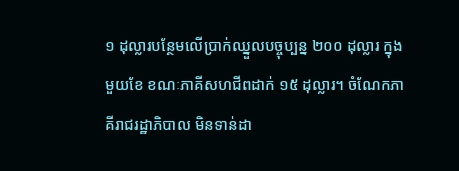១ ដុល្លារបន្ថែមលើប្រាក់ឈ្នួលបច្ចុប្បន្ន ២០០ ដុល្លារ ក្នុងមួយខែ ខណៈភាគីសហជីពដាក់ ១៥ ដុល្លារ។ ចំណែកភាគីរាជរដ្ឋាភិបាល មិនទាន់ដា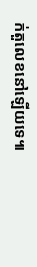ក់តួលេខនៅឡើយទេ៕